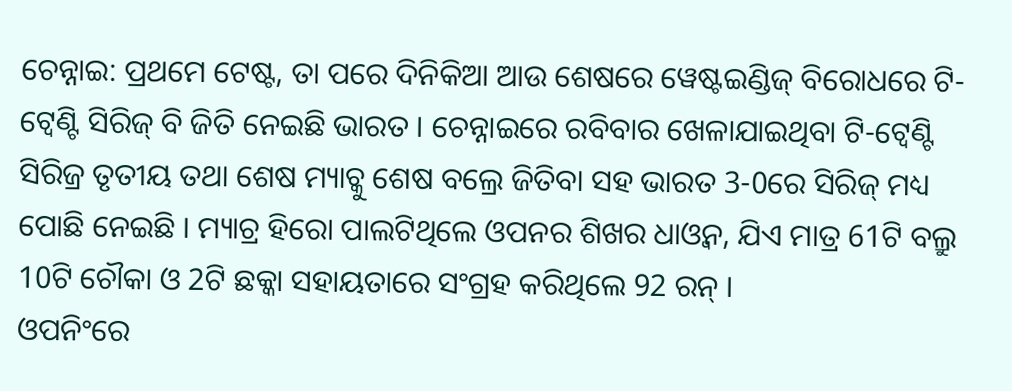ଚେନ୍ନାଇ: ପ୍ରଥମେ ଟେଷ୍ଟ, ତା ପରେ ଦିନିକିଆ ଆଉ ଶେଷରେ ୱେଷ୍ଟଇଣ୍ଡିଜ୍ ବିରୋଧରେ ଟି-ଟ୍ବେଣ୍ଟି ସିରିଜ୍ ବି ଜିତି ନେଇଛି ଭାରତ । ଚେନ୍ନାଇରେ ରବିବାର ଖେଳାଯାଇଥିବା ଟି-ଟ୍ବେଣ୍ଟି ସିରିଜ୍ର ତୃତୀୟ ତଥା ଶେଷ ମ୍ୟାଚ୍କୁ ଶେଷ ବଲ୍ରେ ଜିତିବା ସହ ଭାରତ 3-0ରେ ସିରିଜ୍ ମଧ୍ୟ ପୋଛି ନେଇଛି । ମ୍ୟାଚ୍ର ହିରୋ ପାଲଟିଥିଲେ ଓପନର ଶିଖର ଧାଓ୍ଵନ, ଯିଏ ମାତ୍ର 61ଟି ବଲ୍ରୁ 10ଟି ଚୌକା ଓ 2ଟି ଛକ୍କା ସହାୟତାରେ ସଂଗ୍ରହ କରିଥିଲେ 92 ରନ୍ ।
ଓପନିଂରେ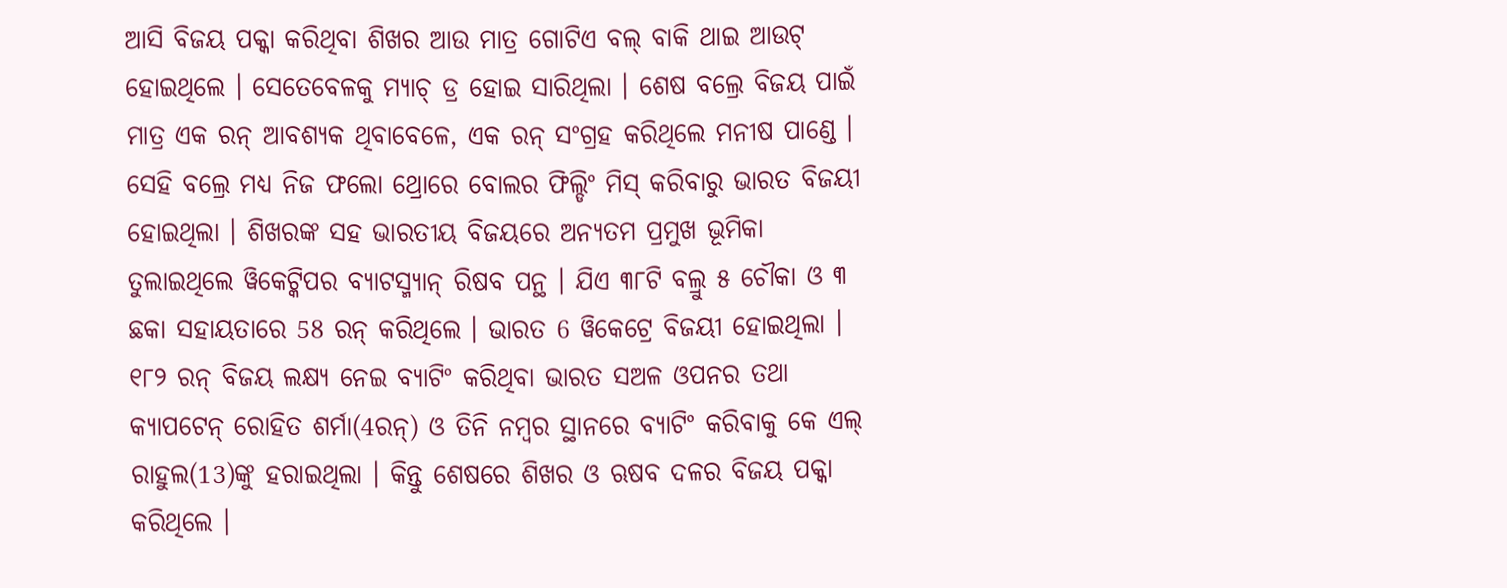ଆସି ବିଜୟ ପକ୍କା କରିଥିବା ଶିଖର ଆଉ ମାତ୍ର ଗୋଟିଏ ବଲ୍ ବାକି ଥାଇ ଆଉଟ୍ ହୋଇଥିଲେ । ସେତେବେଳକୁ ମ୍ୟାଚ୍ ଡ୍ର ହୋଇ ସାରିଥିଲା । ଶେଷ ବଲ୍ରେ ବିଜୟ ପାଇଁ ମାତ୍ର ଏକ ରନ୍ ଆବଶ୍ୟକ ଥିବାବେଳେ, ଏକ ରନ୍ ସଂଗ୍ରହ କରିଥିଲେ ମନୀଷ ପାଣ୍ଡେ । ସେହି ବଲ୍ରେ ମଧ୍ୟ ନିଜ ଫଲୋ ଥ୍ରୋରେ ବୋଲର ଫିଲ୍ଡିଂ ମିସ୍ କରିବାରୁ ଭାରତ ବିଜୟୀ ହୋଇଥିଲା । ଶିଖରଙ୍କ ସହ ଭାରତୀୟ ବିଜୟରେ ଅନ୍ୟତମ ପ୍ରମୁଖ ଭୂମିକା ତୁଲାଇଥିଲେ ୱିକେଟ୍କିପର ବ୍ୟାଟସ୍ମ୍ୟାନ୍ ରିଷବ ପନ୍ଥ । ଯିଏ ୩୮ଟି ବଲ୍ରୁ ୫ ଚୌକା ଓ ୩ ଛକା ସହାୟତାରେ 58 ରନ୍ କରିଥିଲେ । ଭାରତ 6 ୱିକେଟ୍ରେ ବିଜୟୀ ହୋଇଥିଲା ।
୧୮୨ ରନ୍ ବିଜୟ ଲକ୍ଷ୍ୟ ନେଇ ବ୍ୟାଟିଂ କରିଥିବା ଭାରତ ସଅଳ ଓପନର ତଥା କ୍ୟାପଟେନ୍ ରୋହିତ ଶର୍ମା(4ରନ୍) ଓ ତିନି ନମ୍ବର ସ୍ଥାନରେ ବ୍ୟାଟିଂ କରିବାକୁ କେ ଏଲ୍ ରାହୁଲ(13)ଙ୍କୁ ହରାଇଥିଲା । କିନ୍ତୁ ଶେଷରେ ଶିଖର ଓ ଋଷବ ଦଳର ବିଜୟ ପକ୍କା କରିଥିଲେ ।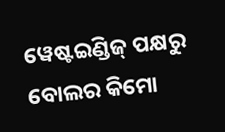ୱେଷ୍ଟଇଣ୍ଡିଜ୍ ପକ୍ଷରୁ ବୋଲର କିମୋ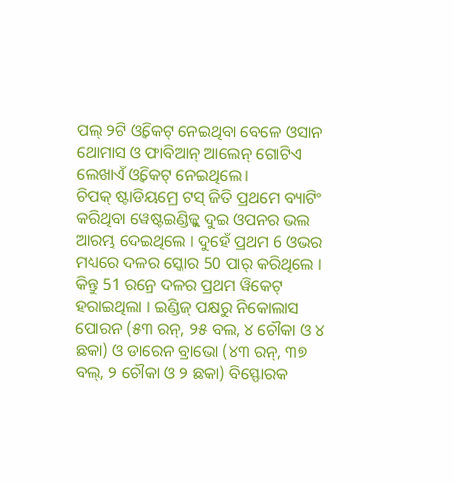ପଲ୍ ୨ଟି ଓ୍ଵିକେଟ୍ ନେଇଥିବା ବେଳେ ଓସାନ ଥୋମାସ ଓ ଫାବିଆନ୍ ଆଲେନ୍ ଗୋଟିଏ ଲେଖାଏଁ ଓ୍ଵିକେଟ୍ ନେଇଥିଲେ।
ଚିପକ୍ ଷ୍ଟାଡିୟମ୍ରେ ଟସ୍ ଜିତି ପ୍ରଥମେ ବ୍ୟାଟିଂ କରିଥିବା ୱେଷ୍ଟଇଣ୍ଡିଜ୍କୁ ଦୁଇ ଓପନର ଭଲ ଆରମ୍ଭ ଦେଇଥିଲେ । ଦୁହେଁ ପ୍ରଥମ 6 ଓଭର ମଧ୍ୟରେ ଦଳର ସ୍କୋର 50 ପାର୍ କରିଥିଲେ । କିନ୍ତୁ 51 ରନ୍ରେ ଦଳର ପ୍ରଥମ ୱିକେଟ୍ ହରାଇଥିଲା । ଇଣ୍ଡିଜ୍ ପକ୍ଷରୁ ନିକୋଲାସ ପୋରନ (୫୩ ରନ୍, ୨୫ ବଲ, ୪ ଚୌକା ଓ ୪ ଛକା) ଓ ଡାରେନ ବ୍ରାଭୋ (୪୩ ରନ୍, ୩୭ ବଲ୍, ୨ ଚୌକା ଓ ୨ ଛକା) ବିସ୍ଫୋରକ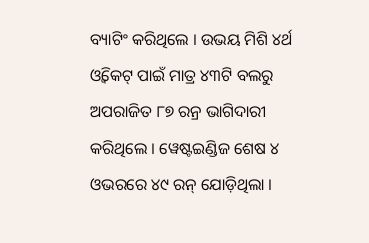ବ୍ୟାଟିଂ କରିଥିଲେ । ଉଭୟ ମିଶି ୪ର୍ଥ ଓ୍ଵିକେଟ୍ ପାଇଁ ମାତ୍ର ୪୩ଟି ବଲରୁ ଅପରାଜିତ ୮୭ ରନ୍ର ଭାଗିଦାରୀ କରିଥିଲେ । ୱେଷ୍ଟଇଣ୍ଡିଜ ଶେଷ ୪ ଓଭରରେ ୪୯ ରନ୍ ଯୋଡ଼ିଥିଲା ।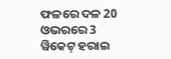ଫଳରେ ଦଳ 20 ଓଭରରେ 3 ୱିକେଟ୍ ହରାଇ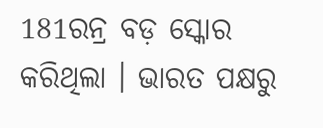181ରନ୍ର ବଡ଼ ସ୍କୋର କରିଥିଲା । ଭାରତ ପକ୍ଷରୁ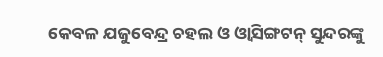କେବଳ ଯଜୁବେନ୍ଦ୍ର ଚହଲ ଓ ଓ୍ଵାସିଙ୍ଗଟନ୍ ସୁନ୍ଦରଙ୍କୁ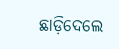ଛାଡ଼ିଦେଲେ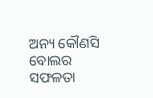ଅନ୍ୟ କୌଣସି ବୋଲର ସଫଳତା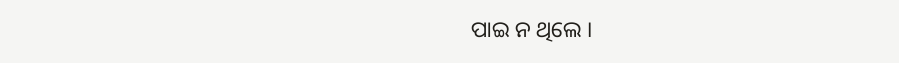ପାଇ ନ ଥିଲେ ।